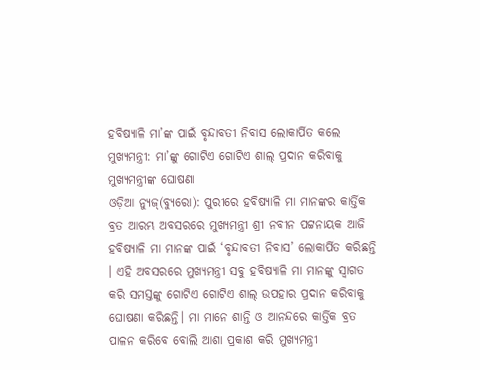ହବିଷ୍ୟାଳି ମା’ଙ୍କ ପାଇଁ ବୃନ୍ଦାବତୀ ନିବାସ ଲୋକାର୍ପିତ କଲେ ମୁଖ୍ୟମନ୍ତ୍ରୀ: ମା’ଙ୍କୁ ଗୋଟିଏ ଗୋଟିଏ ଶାଲ୍ ପ୍ରଦାନ କରିବାକୁ ମୁଖ୍ୟମନ୍ତ୍ରୀଙ୍କ ଘୋଷଣା
ଓଡ଼ିଆ ନ୍ୟୁଜ୍(ବ୍ୟୁରୋ): ପୁରୀରେ ହବିଷ୍ୟାଳି ମା ମାନଙ୍କର କାର୍ତ୍ତିକ ବ୍ରତ ଆରମ୍ଭ ଅବସରରେ ମୁଖ୍ୟମନ୍ତ୍ରୀ ଶ୍ରୀ ନବୀନ ପଟ୍ଟନାୟକ ଆଜି ହବିଷ୍ୟାଳି ମା ମାନଙ୍କ ପାଇଁ ‘ବୃନ୍ଦାବତୀ ନିବାସ’ ଲୋକାର୍ପିତ କରିଛନ୍ତି । ଏହି ଅବସରରେ ମୁଖ୍ୟମନ୍ତ୍ରୀ ସବୁ ହବିଷ୍ୟାଳି ମା ମାନଙ୍କୁ ସ୍ବାଗତ କରି ସମସ୍ତଙ୍କୁ ଗୋଟିଏ ଗୋଟିଏ ଶାଲ୍ ଉପହାର ପ୍ରଦାନ କରିବାକୁ ଘୋଷଣା କରିଛନ୍ତି। ମା ମାନେ ଶାନ୍ତି ଓ ଆନନ୍ଦରେ କାର୍ତ୍ତିକ ବ୍ରତ ପାଳନ କରିବେ ବୋଲି ଆଶା ପ୍ରକାଶ କରି ମୁଖ୍ୟମନ୍ତ୍ରୀ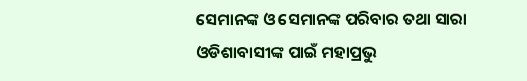ସେମାନଙ୍କ ଓ ସେମାନଙ୍କ ପରିବାର ତଥା ସାରା ଓଡିଶାବାସୀଙ୍କ ପାଇଁ ମହାପ୍ରଭୁ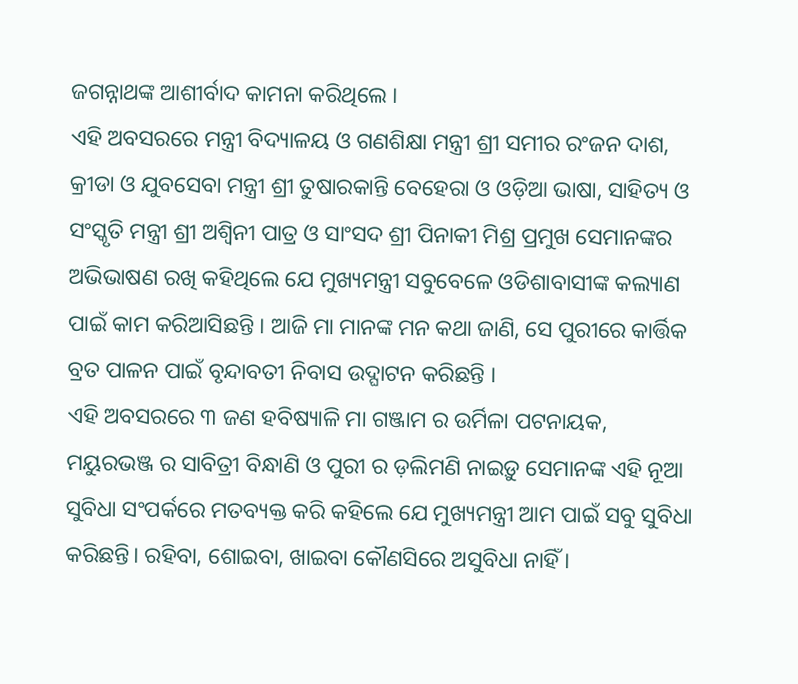ଜଗନ୍ନାଥଙ୍କ ଆଶୀର୍ବାଦ କାମନା କରିଥିଲେ ।
ଏହି ଅବସରରେ ମନ୍ତ୍ରୀ ବିଦ୍ୟାଳୟ ଓ ଗଣଶିକ୍ଷା ମନ୍ତ୍ରୀ ଶ୍ରୀ ସମୀର ରଂଜନ ଦାଶ, କ୍ରୀଡା ଓ ଯୁବସେବା ମନ୍ତ୍ରୀ ଶ୍ରୀ ତୁଷାରକାନ୍ତି ବେହେରା ଓ ଓଡ଼ିଆ ଭାଷା, ସାହିତ୍ୟ ଓ ସଂସ୍କୃତି ମନ୍ତ୍ରୀ ଶ୍ରୀ ଅଶ୍ବିନୀ ପାତ୍ର ଓ ସାଂସଦ ଶ୍ରୀ ପିନାକୀ ମିଶ୍ର ପ୍ରମୁଖ ସେମାନଙ୍କର ଅଭିଭାଷଣ ରଖି କହିଥିଲେ ଯେ ମୁଖ୍ୟମନ୍ତ୍ରୀ ସବୁବେଳେ ଓଡିଶାବାସୀଙ୍କ କଲ୍ୟାଣ ପାଇଁ କାମ କରିଆସିଛନ୍ତି । ଆଜି ମା ମାନଙ୍କ ମନ କଥା ଜାଣି, ସେ ପୁରୀରେ କାର୍ତ୍ତିକ ବ୍ରତ ପାଳନ ପାଇଁ ବୃନ୍ଦାବତୀ ନିବାସ ଉଦ୍ଘାଟନ କରିଛନ୍ତି ।
ଏହି ଅବସରରେ ୩ ଜଣ ହବିଷ୍ୟାଳି ମା ଗଞ୍ଜାମ ର ଉର୍ମିଳା ପଟନାୟକ, ମୟୁରଭଞ୍ଜ ର ସାବିତ୍ରୀ ବିନ୍ଧାଣି ଓ ପୁରୀ ର ଡ଼ଲିମଣି ନାଇଡ଼ୁ ସେମାନଙ୍କ ଏହି ନୂଆ ସୁବିଧା ସଂପର୍କରେ ମତବ୍ୟକ୍ତ କରି କହିଲେ ଯେ ମୁଖ୍ୟମନ୍ତ୍ରୀ ଆମ ପାଇଁ ସବୁ ସୁବିଧା କରିଛନ୍ତି। ରହିବା, ଶୋଇବା, ଖାଇବା କୌଣସିରେ ଅସୁବିଧା ନାହିଁ ।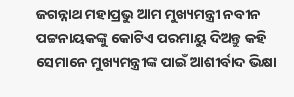ଜଗନ୍ନାଥ ମହାପ୍ରଭୁ ଆମ ମୁଖ୍ୟମନ୍ତ୍ରୀ ନବୀନ ପଟ୍ଟନାୟକଙ୍କୁ କୋଟିଏ ପରମାୟୁ ଦିଅନ୍ତୁ କହି ସେମାନେ ମୁଖ୍ୟମନ୍ତ୍ରୀଙ୍କ ପାଇଁ ଆଶୀର୍ବାଦ ଭିକ୍ଷା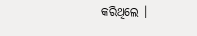କରିଥିଲେ ।